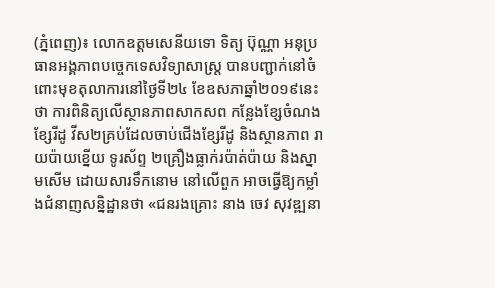(ភ្នំពេញ)៖ លោកឧត្តមសេនីយទោ ទិត្យ ប៊ុណ្ណា អនុប្រធានអង្គភាពបច្ចេកទេសវិទ្យាសាស្ត្រ បានបញ្ជាក់នៅចំពោះមុខតុលាការនៅថ្ងៃទី២៤ ខែឧសភាឆ្នាំ២០១៩នេះថា ការពិនិត្យលើស្ថានភាពសាកសព កន្លែងខ្សែចំណង ខ្សែរីដូ វីស២គ្រប់ដែលចាប់ជើងខ្សែរីដូ និងស្ថានភាព រាយប៉ាយខ្នើយ ទូរស័ព្ទ ២គ្រឿងធ្លាក់រប៉ាត់ប៉ាយ និងស្នាមសើម ដោយសារទឹកនោម នៅលើពួក អាចធ្វើឱ្យកម្លាំងជំនាញសន្និដ្ឋានថា «ជនរងគ្រោះ នាង ចេវ សុវឌ្ឍនា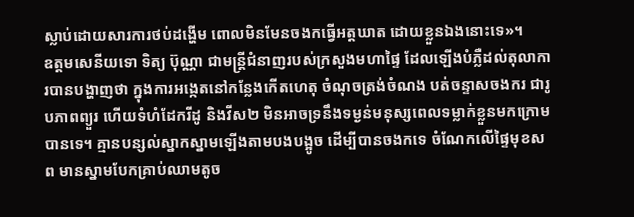ស្លាប់ដោយសារការថប់ដង្ហើម ពោលមិនមែនចងកធ្វើអត្តឃាត ដោយខ្លួនឯងនោះទេ»។
ឧត្តមសេនីយទោ ទិត្យ ប៊ុណ្ណា ជាមន្រ្តីជំនាញរបស់ក្រសួងមហាផ្ទៃ ដែលឡើងបំភ្លឺដល់តុលាការបានបង្ហាញថា ក្នុងការអង្កេតនៅកន្លែងកើតហេតុ ចំណុចត្រង់ចំណង បត់ចន្ទាសចងករ ជារូបភាពព្យួរ ហើយទំហំដែករីដូ និងវីស២ មិនអាចទ្រនឹងទម្ងន់មនុស្សពេលទម្លាក់ខ្លួនមកក្រោមបានទេ។ គ្មានបន្សល់ស្នាកស្នាមឡើងតាមបងបង្អូច ដើម្បីបានចងកទេ ចំណែកលើផ្ទៃមុខសព មានស្នាមបែកគ្រាប់ឈាមតូច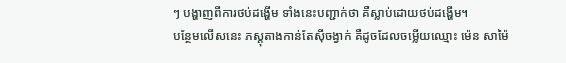ៗ បង្ហាញពីការថប់ដង្ហើម ទាំងនេះបញ្ជាក់ថា គឺស្លាប់ដោយថប់ដង្ហើម។
បន្ថែមលើសនេះ ភស្តុតាងកាន់តែស៊ីចង្វាក់ គឺដូចដែលចម្លើយឈ្មោះ ម៉េន សាម៉ៃ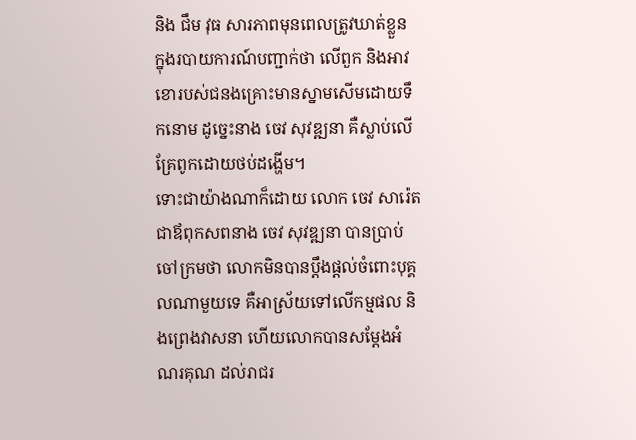និង ជឹម វុធ សារភាពមុនពេលត្រូវឃាត់ខ្លួន ក្នុងរបាយការណ៍បញ្ជាក់ថា លើពួក និងអាវខោរបស់ជនងគ្រោះមានស្នាមសើមដោយទឹកនោម ដូច្នេះនាង ចេវ សុវឌ្ឍនា គឺស្លាប់លើគ្រែពូកដោយថប់ដង្ហើម។
ទោះជាយ៉ាងណាក៏ដោយ លោក ចេវ សារ៉េត ជាឪពុកសពនាង ចេវ សុវឌ្ឍនា បានប្រាប់ចៅក្រមថា លោកមិនបានប្តឹងផ្តល់ចំពោះបុគ្គលណាមួយទេ គឺអាស្រ័យទៅលើកម្មផល និងព្រេងវាសនា ហើយលោកបានសម្តែងអំណរគុណ ដល់រាជរ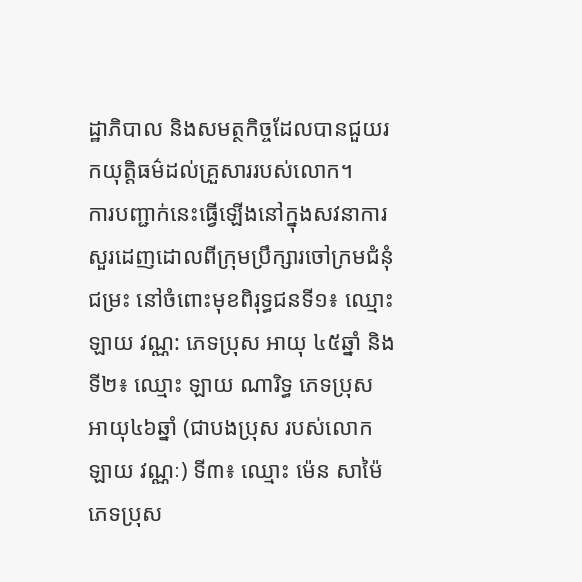ដ្ឋាភិបាល និងសមត្ថកិច្ចដែលបានជួយរកយុត្តិធម៌ដល់គ្រួសាររបស់លោក។
ការបញ្ជាក់នេះធ្វើឡើងនៅក្នុងសវនាការ សួរដេញដោលពីក្រុមប្រឹក្សារចៅក្រមជំនុំជម្រះ នៅចំពោះមុខពិរុទ្ធជនទី១៖ ឈ្មោះ ឡាយ វណ្ណ: ភេទប្រុស អាយុ ៤៥ឆ្នាំ និងទី២៖ ឈ្មោះ ឡាយ ណារិទ្ធ ភេទប្រុស អាយុ៤៦ឆ្នាំ (ជាបងប្រុស របស់លោក ឡាយ វណ្ណៈ) ទី៣៖ ឈ្មោះ ម៉េន សាម៉ៃ ភេទប្រុស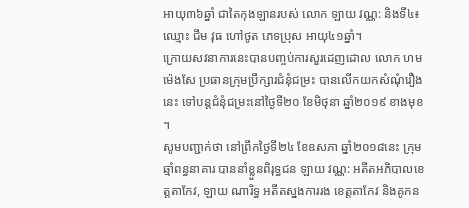អាយុ៣៦ឆ្នាំ ជាតៃកុងឡានរបស់ លោក ឡាយ វណ្ណ: និងទី៤៖ ឈ្មោះ ជឹម វុធ ហៅថូត ភេទប្រុស អាយុ៤១ឆ្នាំ។
ក្រោយសវនាការនេះបានបញ្ចប់ការសួរដេញដោល លោក ហម ម៉េងសែ ប្រធានក្រុមប្រឹក្សារជំនុំជម្រះ បានលើកយកសំណុំរឿងនេះ ទៅបន្តជំនុំជម្រះនៅថ្ងៃទី២០ ខែមិថុនា ឆ្នាំ២០១៩ ខាងមុខ ។
សូមបញ្ជាក់ថា នៅព្រឹកថ្ងៃទី២៤ ខែឧសភា ឆ្នាំ២០១៨នេះ ក្រុមឆ្មាំពន្ធនាគារ បាននាំខ្លួនពិរុទ្ធជន ឡាយ វណ្ណ: អតីតអភិបាលខេត្តតាកែវ, ឡាយ ណារិទ្ធ អតីតស្នងការរង ខេត្តតាកែវ និងគូកន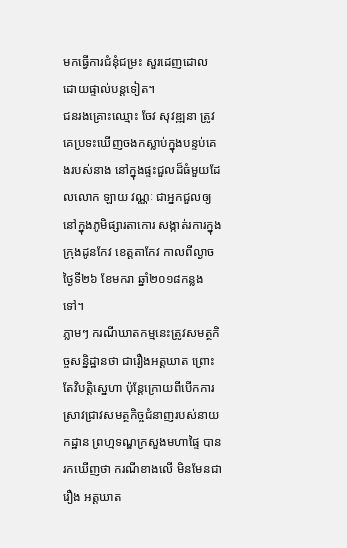មកធ្វើការជំនុំជម្រះ សួរដេញដោលដោយផ្ទាល់បន្តទៀត។
ជនរងគ្រោះឈ្មោះ ចែវ សុវឌ្ឍនា ត្រូវគេប្រទះឃើញចងកស្លាប់ក្នុងបន្ទប់គេងរបស់នាង នៅក្នុងផ្ទះជួលដ៏ធំមួយដែលលោក ឡាយ វណ្ណៈ ជាអ្នកជួលឲ្យនៅក្នុងភូមិផ្សារតាកោរ សង្កាត់រការក្នុង ក្រុងដូនកែវ ខេត្តតាកែវ កាលពីល្ងាចថ្ងៃទី២៦ ខែមករា ឆ្នាំ២០១៨កន្លងទៅ។
ភ្លាមៗ ករណីឃាតកម្មនេះត្រូវសមត្ថកិច្ចសន្និដ្ឋានថា ជារឿងអត្តឃាត ព្រោះតែវិបត្តិស្នេហា ប៉ុន្ដែក្រោយពីបើកការស្រាវជ្រាវសមត្ថកិច្ចជំនាញរបស់នាយកដ្ឋាន ព្រហ្មទណ្ឌក្រសួងមហាផ្ទៃ បានរកឃើញថា ករណីខាងលើ មិនមែនជារឿង អត្តឃាត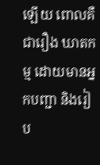ឡើយ ពោលគឺជារឿង ឃាតកម្ម ដោយមានអ្នកបញ្ជា និងរៀប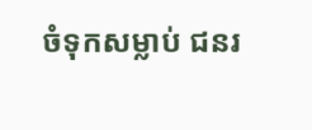ចំទុកសម្លាប់ ជនរ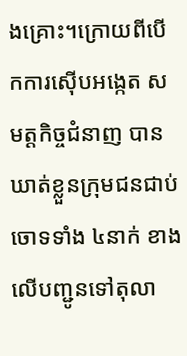ងគ្រោះ។ក្រោយពីបើកការស៊ើបអង្កេត សមត្ដកិច្ចជំនាញ បានឃាត់ខ្លួនក្រុមជនជាប់ចោទទាំង ៤នាក់ ខាងលើបញ្ជូនទៅតុលា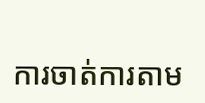ការចាត់ការតាម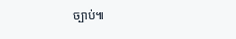ច្បាប់៕